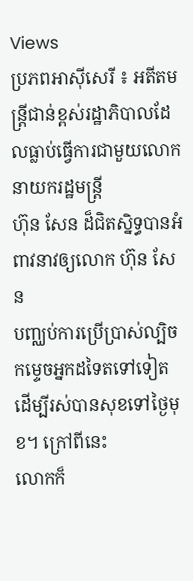Views
ប្រភពអាស៊ីសេរី ៖ អតីតមន្ត្រីជាន់ខ្ពស់រដ្ឋាភិបាលដែលធ្លាប់ធ្វើការជាមួយលោកនាយករដ្ឋមន្ត្រី
ហ៊ុន សែន ដ៏ជិតស្និទ្ធបានអំពាវនាវឲ្យលោក ហ៊ុន សែន
បញ្ឈប់ការប្រើប្រាស់ល្បិចកម្ទេចអ្នកដទៃតទៅទៀត
ដើម្បីរស់បានសុខទៅថ្ងៃមុខ។ ក្រៅពីនេះ
លោកក៏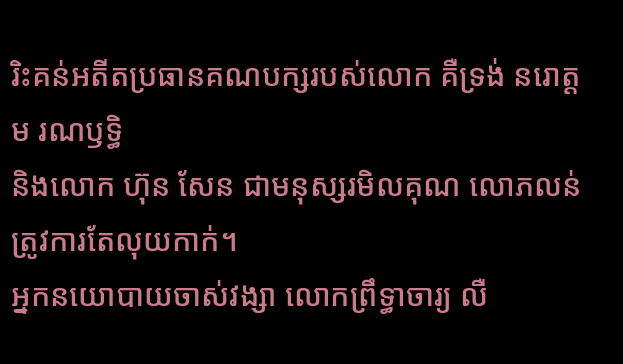រិះគន់អតីតប្រធានគណបក្សរបស់លោក គឺទ្រង់ នរោត្តម រណឫទ្ធិ
និងលោក ហ៊ុន សែន ជាមនុស្សរមិលគុណ លោភលន់ ត្រូវការតែលុយកាក់។
អ្នកនយោបាយចាស់វង្សា លោកព្រឹទ្ធាចារ្យ លឺ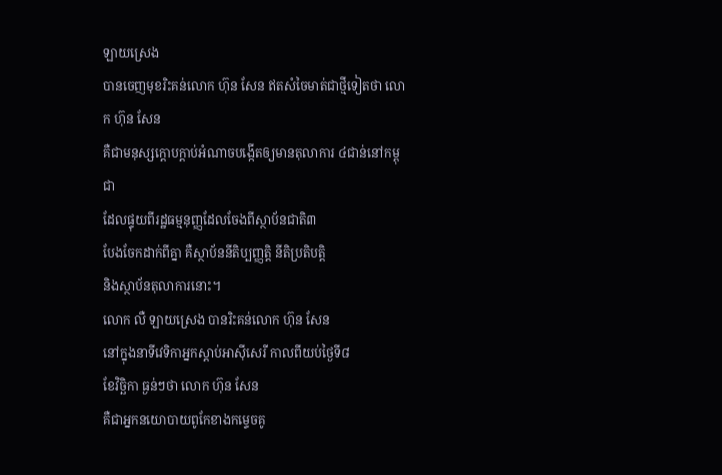ឡាយស្រេង
បានចេញមុខរិះគន់លោក ហ៊ុន សែន ឥតសំចៃមាត់ជាថ្មីទៀតថា លោក ហ៊ុន សែន
គឺជាមនុស្សក្ដោបក្ដាប់អំណាចបង្កើតឲ្យមានតុលាការ ៤ជាន់នៅកម្ពុជា
ដែលផ្ទុយពីរដ្ឋធម្មនុញ្ញដែលចែងពីស្ថាប័នជាតិ៣
បែងចែកដាក់ពីគ្នា គឺស្ថាប័ននីតិប្បញ្ញត្តិ នីតិប្រតិបត្តិ
និងស្ថាប័នតុលាការនោះ។
លោក លឺ ឡាយស្រេង បានរិះគន់លោក ហ៊ុន សែន
នៅក្នុងនាទីវេទិកាអ្នកស្ដាប់អាស៊ីសេរី កាលពីយប់ថ្ងៃទី៨
ខែវិច្ឆិកា ធ្ងន់ៗថា លោក ហ៊ុន សែន
គឺជាអ្នកនយោបាយពូកែខាងកម្ទេចគូ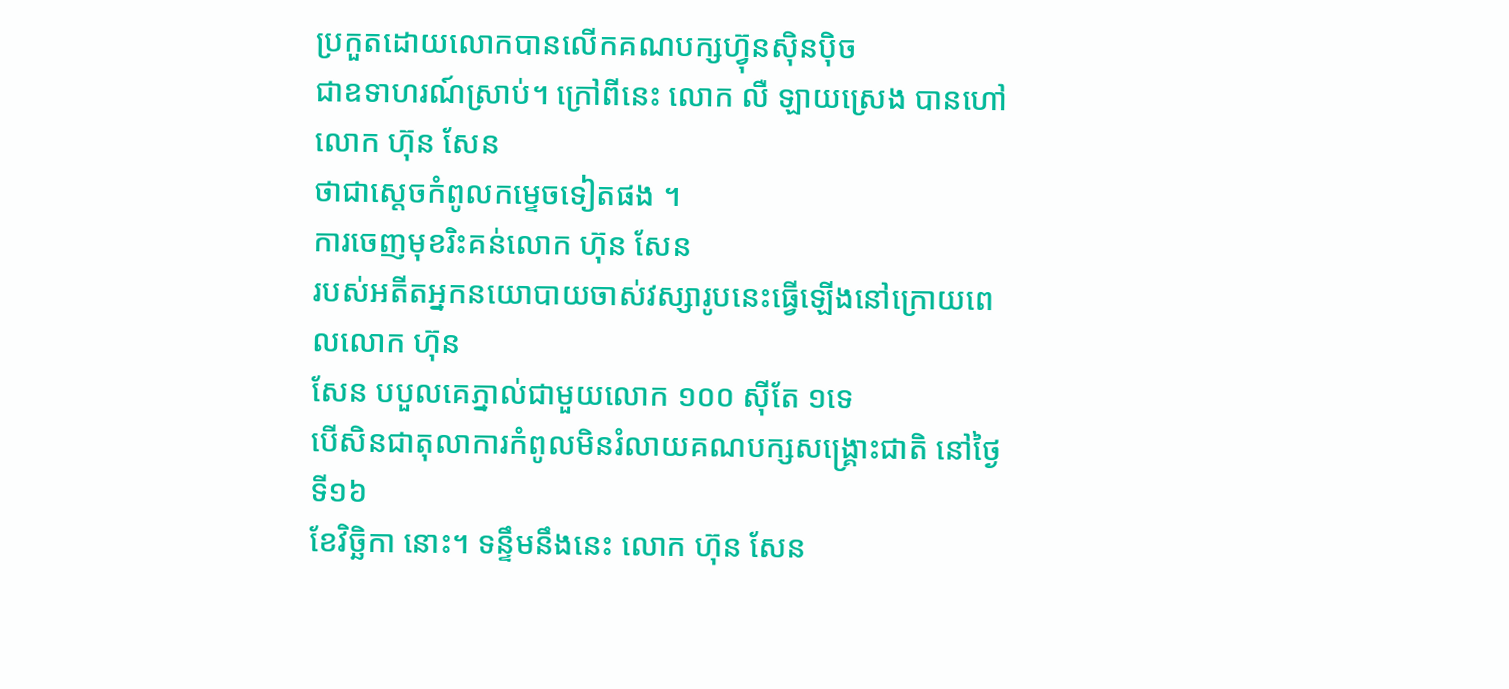ប្រកួតដោយលោកបានលើកគណបក្សហ្វ៊ុនស៊ិនប៉ិច
ជាឧទាហរណ៍ស្រាប់។ ក្រៅពីនេះ លោក លឺ ឡាយស្រេង បានហៅលោក ហ៊ុន សែន
ថាជាស្ដេចកំពូលកម្ទេចទៀតផង ។
ការចេញមុខរិះគន់លោក ហ៊ុន សែន
របស់អតីតអ្នកនយោបាយចាស់វស្សារូបនេះធ្វើឡើងនៅក្រោយពេលលោក ហ៊ុន
សែន បបួលគេភ្នាល់ជាមួយលោក ១០០ ស៊ីតែ ១ទេ
បើសិនជាតុលាការកំពូលមិនរំលាយគណបក្សសង្គ្រោះជាតិ នៅថ្ងៃទី១៦
ខែវិច្ឆិកា នោះ។ ទន្ទឹមនឹងនេះ លោក ហ៊ុន សែន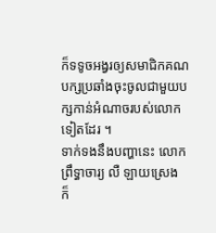ក៏ទទូចអង្វរឲ្យសមាជិកគណបក្សប្រឆាំងចុះចូលជាមួយបក្សកាន់អំណាចរបស់លោកទៀតដែរ ។
ទាក់ទងនឹងបញ្ហានេះ លោកព្រឹទ្ធាចារ្យ លឺ ឡាយស្រេង
ក៏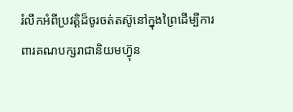រំលឹកអំពីប្រវត្តិដ៏ចូរចត់តស៊ូនៅក្នុងព្រៃដើម្បីការពារគណបក្សរាជានិយមហ្វ៊ុន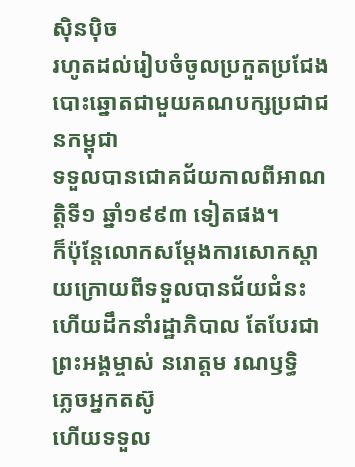ស៊ិនប៉ិច
រហូតដល់រៀបចំចូលប្រកួតប្រជែងបោះឆ្នោតជាមួយគណបក្សប្រជាជនកម្ពុជា
ទទួលបានជោគជ័យកាលពីអាណត្តិទី១ ឆ្នាំ១៩៩៣ ទៀតផង។
ក៏ប៉ុន្តែលោកសម្ដែងការសោកស្ដាយក្រោយពីទទួលបានជ័យជំនះ
ហើយដឹកនាំរដ្ឋាភិបាល តែបែរជាព្រះអង្គម្ចាស់ នរោត្តម រណឫទ្ធិ
ភ្លេចអ្នកតស៊ូ
ហើយទទួល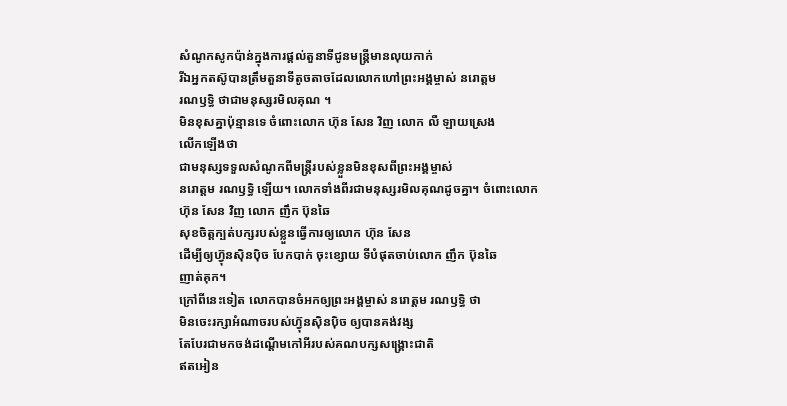សំណូកសូកប៉ាន់ក្នុងការផ្ដល់តួនាទីជូនមន្ត្រីមានលុយកាក់
រីឯអ្នកតស៊ូបានត្រឹមតួនាទីតូចតាចដែលលោកហៅព្រះអង្គម្ចាស់ នរោត្តម
រណឫទ្ធិ ថាជាមនុស្សរមិលគុណ ។
មិនខុសគ្នាប៉ុន្មានទេ ចំពោះលោក ហ៊ុន សែន វិញ លោក លឺ ឡាយស្រេង
លើកឡើងថា
ជាមនុស្សទទួលសំណូកពីមន្ត្រីរបស់ខ្លួនមិនខុសពីព្រះអង្គម្ចាស់
នរោត្តម រណឫទ្ធិ ឡើយ។ លោកទាំងពីរជាមនុស្សរមិលគុណដូចគ្នា។ ចំពោះលោក
ហ៊ុន សែន វិញ លោក ញឹក ប៊ុនឆៃ
សុខចិត្តក្បត់បក្សរបស់ខ្លួនធ្វើការឲ្យលោក ហ៊ុន សែន
ដើម្បីឲ្យហ្វ៊ុនស៊ិនប៉ិច បែកបាក់ ចុះខ្សោយ ទីបំផុតចាប់លោក ញឹក ប៊ុនឆៃ
ញាត់គុក។
ក្រៅពីនេះទៀត លោកបានចំអកឲ្យព្រះអង្គម្ចាស់ នរោត្តម រណឫទ្ធិ ថា
មិនចេះរក្សាអំណាចរបស់ហ្វ៊ុនស៊ិនប៉ិច ឲ្យបានគង់វង្ស
តែបែរជាមកចង់ដណ្ដើមកៅអីរបស់គណបក្សសង្គ្រោះជាតិ
ឥតអៀន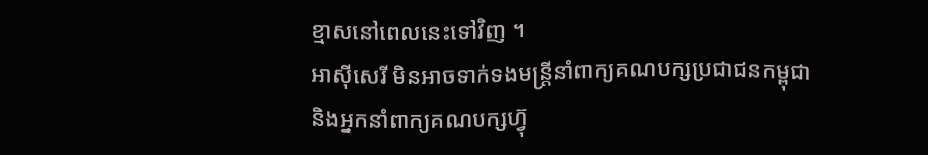ខ្មាសនៅពេលនេះទៅវិញ ។
អាស៊ីសេរី មិនអាចទាក់ទងមន្ត្រីនាំពាក្យគណបក្សប្រជាជនកម្ពុជា
និងអ្នកនាំពាក្យគណបក្សហ្វ៊ុ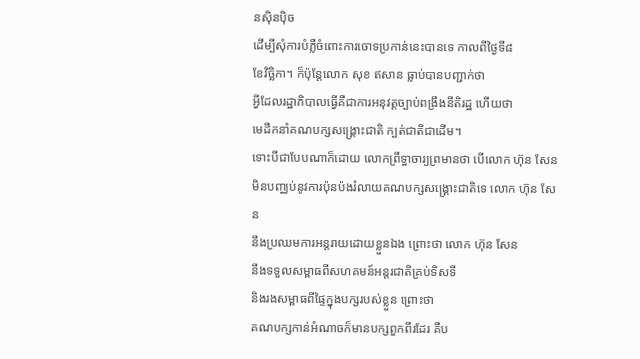នស៊ិនប៉ិច
ដើម្បីសុំការបំភ្លឺចំពោះការចោទប្រកាន់នេះបានទេ កាលពីថ្ងៃទី៨
ខែវិច្ឆិកា។ ក៏ប៉ុន្តែលោក សុខ ឥសាន ធ្លាប់បានបញ្ជាក់ថា
អ្វីដែលរដ្ឋាភិបាលធ្វើគឺជាការអនុវត្តច្បាប់ពង្រឹងនីតិរដ្ឋ ហើយថា
មេដឹកនាំគណបក្សសង្គ្រោះជាតិ ក្បត់ជាតិជាដើម។
ទោះបីជាបែបណាក៏ដោយ លោកព្រឹទ្ធាចារ្យព្រមានថា បើលោក ហ៊ុន សែន
មិនបញ្ឈប់នូវការប៉ុនប៉ងរំលាយគណបក្សសង្គ្រោះជាតិទេ លោក ហ៊ុន សែន
នឹងប្រឈមការអន្តរាយដោយខ្លួនឯង ព្រោះថា លោក ហ៊ុន សែន
នឹងទទួលសម្ពាធពីសហគមន៍អន្តរជាតិគ្រប់ទិសទី
និងរងសម្ពាធពីផ្ទៃក្នុងបក្សរបស់ខ្លួន ព្រោះថា
គណបក្សកាន់អំណាចក៏មានបក្សពួកពីរដែរ គឺប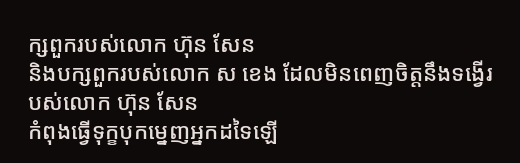ក្សពួករបស់លោក ហ៊ុន សែន
និងបក្សពួករបស់លោក ស ខេង ដែលមិនពេញចិត្តនឹងទង្វើរបស់លោក ហ៊ុន សែន
កំពុងធ្វើទុក្ខបុកម្នេញអ្នកដទៃឡើ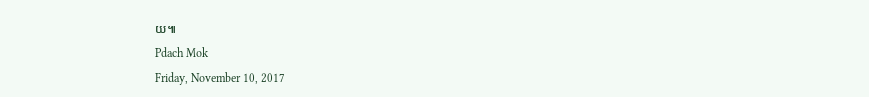យ៕
Pdach Mok
Friday, November 10, 2017